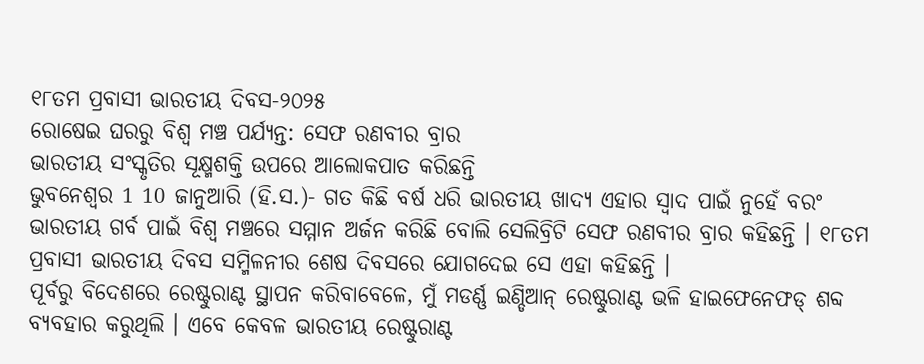୧୮ତମ ପ୍ରବାସୀ ଭାରତୀୟ ଦିବସ-୨୦୨୫
ରୋଷେଇ ଘରରୁ ବିଶ୍ୱ ମଞ୍ଚ ପର୍ଯ୍ୟନ୍ତ: ସେଫ ରଣବୀର ବ୍ରାର
ଭାରତୀୟ ସଂସ୍କୃତିର ସୂକ୍ଷ୍ମଶକ୍ତି ଉପରେ ଆଲୋକପାତ କରିଛନ୍ତି
ଭୁବନେଶ୍ୱର 1 10 ଜାନୁଆରି (ହି.ସ.)- ଗତ କିଛି ବର୍ଷ ଧରି ଭାରତୀୟ ଖାଦ୍ୟ ଏହାର ସ୍ୱାଦ ପାଇଁ ନୁହେଁ ବରଂ ଭାରତୀୟ ଗର୍ବ ପାଇଁ ବିଶ୍ୱ ମଞ୍ଚରେ ସମ୍ମାନ ଅର୍ଜନ କରିଛି ବୋଲି ସେଲିବ୍ରିଟି ସେଫ ରଣବୀର ବ୍ରାର କହିଛନ୍ତି । ୧୮ତମ ପ୍ରବାସୀ ଭାରତୀୟ ଦିବସ ସମ୍ମିଳନୀର ଶେଷ ଦିବସରେ ଯୋଗଦେଇ ସେ ଏହା କହିଛନ୍ତି ।
ପୂର୍ବରୁ ବିଦେଶରେ ରେଷ୍ଟୁରାଣ୍ଟ ସ୍ଥାପନ କରିବାବେଳେ, ମୁଁ ମଡର୍ଣ୍ଣ ଇଣ୍ଡିଆନ୍ ରେଷ୍ଟୁରାଣ୍ଟ ଭଳି ହାଇଫେନେଫଡ୍ ଶବ୍ଦ ବ୍ୟବହାର କରୁଥିଲି । ଏବେ କେବଳ ଭାରତୀୟ ରେଷ୍ଟୁରାଣ୍ଟ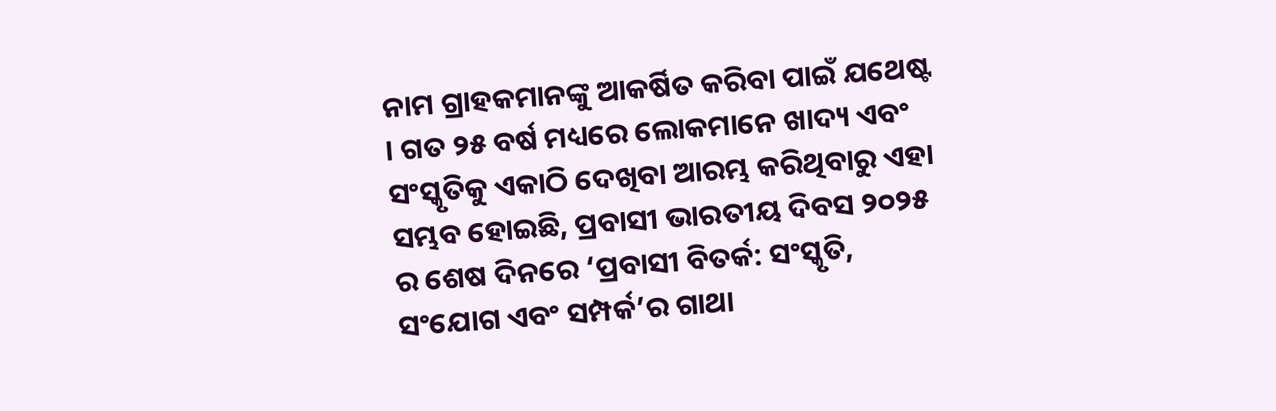ନାମ ଗ୍ରାହକମାନଙ୍କୁ ଆକର୍ଷିତ କରିବା ପାଇଁ ଯଥେଷ୍ଟ । ଗତ ୨୫ ବର୍ଷ ମଧ୍ୟରେ ଲୋକମାନେ ଖାଦ୍ୟ ଏବଂ ସଂସ୍କୃତିକୁ ଏକାଠି ଦେଖିବା ଆରମ୍ଭ କରିଥିବାରୁ ଏହା ସମ୍ଭବ ହୋଇଛି, ପ୍ରବାସୀ ଭାରତୀୟ ଦିବସ ୨୦୨୫ ର ଶେଷ ଦିନରେ ‘ପ୍ରବାସୀ ବିତର୍କ: ସଂସ୍କୃତି, ସଂଯୋଗ ଏବଂ ସମ୍ପର୍କ’ର ଗାଥା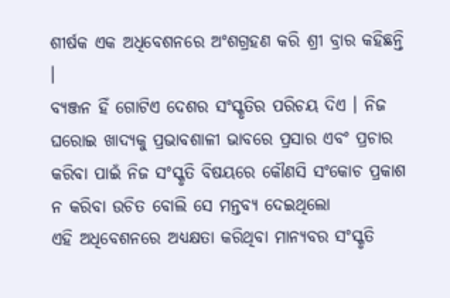ଶୀର୍ଷକ ଏକ ଅଧିବେଶନରେ ଅଂଶଗ୍ରହଣ କରି ଶ୍ରୀ ବ୍ରାର କହିଛନ୍ତି ।
ବ୍ୟଞ୍ଜନ ହିଁ ଗୋଟିଏ ଦେଶର ସଂସ୍କୃତିର ପରିଚୟ ଦିଏ । ନିଜ ଘରୋଇ ଖାଦ୍ୟକୁ ପ୍ରଭାବଶାଳୀ ଭାବରେ ପ୍ରସାର ଏବଂ ପ୍ରଚାର କରିବା ପାଇଁ ନିଜ ସଂସ୍କୃତି ବିଷୟରେ କୌଣସି ସଂକୋଚ ପ୍ରକାଶ ନ କରିବା ଉଚିତ ବୋଲି ସେ ମନ୍ତବ୍ୟ ଦେଇଥିଲୋ
ଏହି ଅଧିବେଶନରେ ଅଧ୍ୟକ୍ଷତା କରିଥିବା ମାନ୍ୟବର ସଂସ୍କୃତି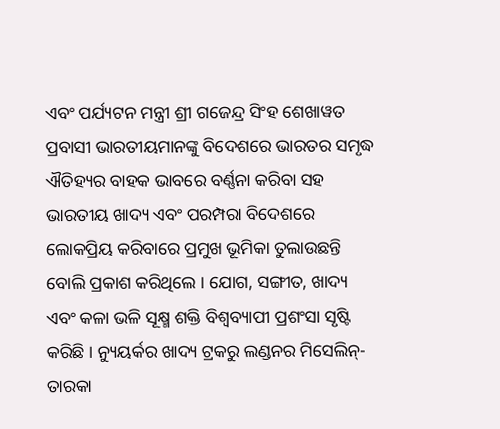ଏବଂ ପର୍ଯ୍ୟଟନ ମନ୍ତ୍ରୀ ଶ୍ରୀ ଗଜେନ୍ଦ୍ର ସିଂହ ଶେଖାୱତ ପ୍ରବାସୀ ଭାରତୀୟମାନଙ୍କୁ ବିଦେଶରେ ଭାରତର ସମୃଦ୍ଧ ଐତିହ୍ୟର ବାହକ ଭାବରେ ବର୍ଣ୍ଣନା କରିବା ସହ ଭାରତୀୟ ଖାଦ୍ୟ ଏବଂ ପରମ୍ପରା ବିଦେଶରେ ଲୋକପ୍ରିୟ କରିବାରେ ପ୍ରମୁଖ ଭୂମିକା ତୁଲାଉଛନ୍ତି ବୋଲି ପ୍ରକାଶ କରିଥିଲେ । ଯୋଗ, ସଙ୍ଗୀତ, ଖାଦ୍ୟ ଏବଂ କଳା ଭଳି ସୂକ୍ଷ୍ମ ଶକ୍ତି ବିଶ୍ୱବ୍ୟାପୀ ପ୍ରଶଂସା ସୃଷ୍ଟି କରିଛି । ନ୍ୟୁୟର୍କର ଖାଦ୍ୟ ଟ୍ରକରୁ ଲଣ୍ଡନର ମିସେଲିନ୍-ତାରକା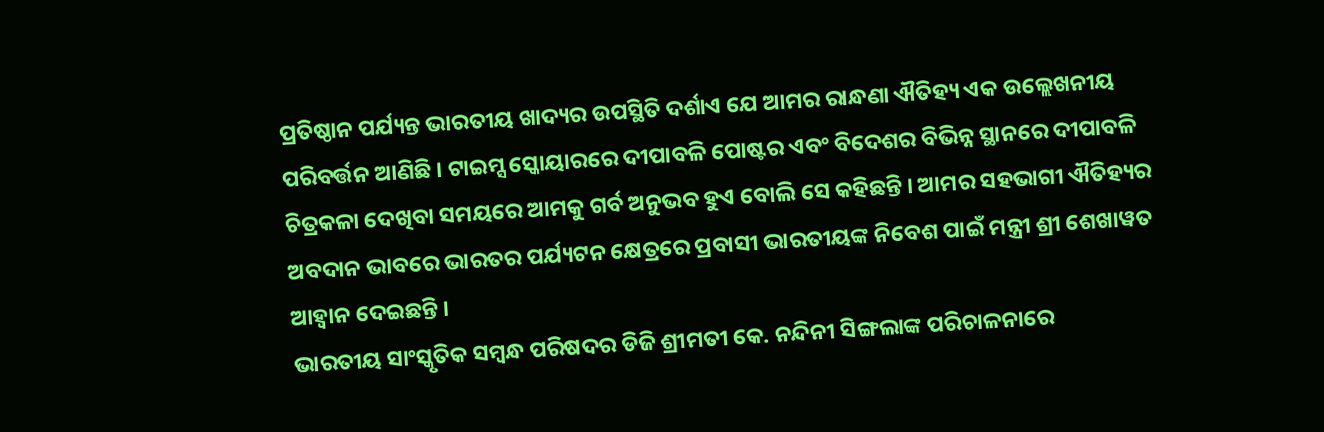ପ୍ରତିଷ୍ଠାନ ପର୍ଯ୍ୟନ୍ତ ଭାରତୀୟ ଖାଦ୍ୟର ଉପସ୍ଥିତି ଦର୍ଶାଏ ଯେ ଆମର ରାନ୍ଧଣା ଐତିହ୍ୟ ଏକ ଉଲ୍ଲେଖନୀୟ ପରିବର୍ତ୍ତନ ଆଣିଛି । ଟାଇମ୍ସ ସ୍କୋୟାରରେ ଦୀପାବଳି ପୋଷ୍ଟର ଏବଂ ବିଦେଶର ବିଭିନ୍ନ ସ୍ଥାନରେ ଦୀପାବଳି ଚିତ୍ରକଳା ଦେଖିବା ସମୟରେ ଆମକୁ ଗର୍ବ ଅନୁଭବ ହୁଏ ବୋଲି ସେ କହିଛନ୍ତି । ଆମର ସହଭାଗୀ ଐତିହ୍ୟର ଅବଦାନ ଭାବରେ ଭାରତର ପର୍ଯ୍ୟଟନ କ୍ଷେତ୍ରରେ ପ୍ରବାସୀ ଭାରତୀୟଙ୍କ ନିବେଶ ପାଇଁ ମନ୍ତ୍ରୀ ଶ୍ରୀ ଶେଖାୱତ ଆହ୍ୱାନ ଦେଇଛନ୍ତି ।
ଭାରତୀୟ ସାଂସ୍କୃତିକ ସମ୍ବନ୍ଧ ପରିଷଦର ଡିଜି ଶ୍ରୀମତୀ କେ. ନନ୍ଦିନୀ ସିଙ୍ଗଲାଙ୍କ ପରିଚାଳନାରେ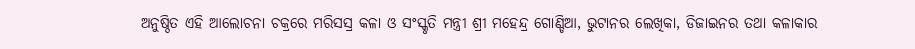ଅନୁଷ୍ଠିତ ଏହି ଆଲୋଚନା ଚକ୍ରରେ ମରିସସ୍ର କଳା ଓ ସଂସ୍କୃତି ମନ୍ତ୍ରୀ ଶ୍ରୀ ମହେନ୍ଦ୍ର ଗୋଣ୍ଡିଆ, ଭୁଟାନର ଲେଖିକା, ଡିଜାଇନର ତଥା କଳାକାର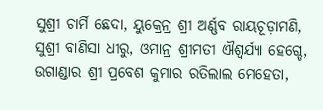ସୁଶ୍ରୀ ଚାର୍ମି ଛେଦା, ୟୁକ୍ରେନ୍ର ଶ୍ରୀ ଅର୍ଣ୍ଣବ ରାୟଚୂଡ଼ାମଣି, ସୁଶ୍ରୀ ବାଣିସା ଧୀରୁ, ଓମାନ୍ର ଶ୍ରୀମତୀ ଐଶ୍ୱର୍ଯ୍ୟା ହେଗ୍ଡେ, ଉଗାଣ୍ଡାର ଶ୍ରୀ ପ୍ରବେଶ କୁମାର ରତିଲାଲ ମେହେତା,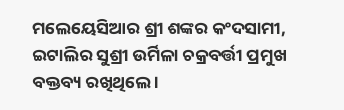ମଲେୟେସିଆର ଶ୍ରୀ ଶଙ୍କର କଂଦସାମୀ, ଇଟାଲିର ସୁଶ୍ରୀ ଉର୍ମିଳା ଚକ୍ରବର୍ତ୍ତୀ ପ୍ରମୁଖ ବକ୍ତବ୍ୟ ରଖିଥିଲେ ।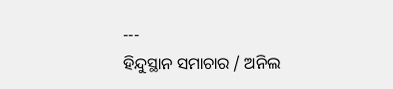---
ହିନ୍ଦୁସ୍ଥାନ ସମାଚାର / ଅନିଲ